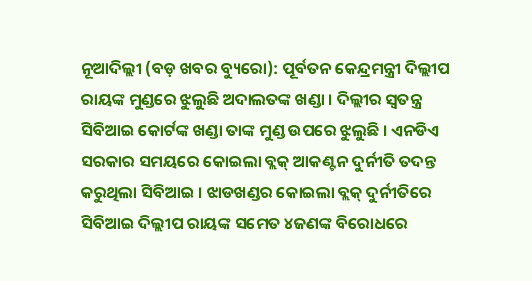ନୂଆଦିଲ୍ଲୀ (ବଡ଼ ଖବର ବ୍ୟୁରୋ): ପୂର୍ବତନ କେନ୍ଦ୍ରମନ୍ତ୍ରୀ ଦିଲ୍ଲୀପ ରାୟଙ୍କ ମୁଣ୍ଡରେ ଝୁଲୁଛି ଅଦାଲତଙ୍କ ଖଣ୍ଡା । ଦିଲ୍ଲୀର ସ୍ୱତନ୍ତ୍ର ସିବିଆଇ କୋର୍ଟଙ୍କ ଖଣ୍ଡା ତାଙ୍କ ମୁଣ୍ଡ ଉପରେ ଝୁଲୁଛି । ଏନଡିଏ ସରକାର ସମୟରେ କୋଇଲା ବ୍ଲକ୍ ଆକଣ୍ଟନ ଦୁର୍ନୀତି ତଦନ୍ତ କରୁଥିଲା ସିବିଆଇ । ଝାଡଖଣ୍ଡର କୋଇଲା ବ୍ଲକ୍ ଦୁର୍ନୀତିରେ ସିବିଆଇ ଦିଲ୍ଲୀପ ରାୟଙ୍କ ସମେତ ୪ଜଣଙ୍କ ବିରୋଧରେ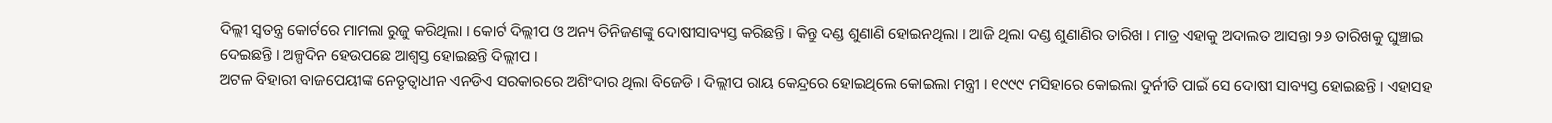ଦିଲ୍ଲୀ ସ୍ୱତନ୍ତ୍ର କୋର୍ଟରେ ମାମଲା ରୁଜୁ କରିଥିଲା । କୋର୍ଟ ଦିଲ୍ଲୀପ ଓ ଅନ୍ୟ ତିନିଜଣଙ୍କୁ ଦୋଷୀସାବ୍ୟସ୍ତ କରିଛନ୍ତି । କିନ୍ତୁ ଦଣ୍ଡ ଶୁଣାଣି ହୋଇନଥିଲା । ଆଜି ଥିଲା ଦଣ୍ଡ ଶୁଣାଣିର ତାରିଖ । ମାତ୍ର ଏହାକୁ ଅଦାଲତ ଆସନ୍ତା ୨୬ ତାରିଖକୁ ଘୁଞ୍ଚାଇ ଦେଇଛନ୍ତି । ଅଳ୍ପଦିନ ହେଉପଛେ ଆଶ୍ୱସ୍ତ ହୋଇଛନ୍ତି ଦିଲ୍ଲୀପ ।
ଅଟଳ ବିହାରୀ ବାଜପେୟୀଙ୍କ ନେତୃତ୍ୱାଧୀନ ଏନଡିଏ ସରକାରରେ ଅଶିଂଦାର ଥିଲା ବିଜେଡି । ଦିଲ୍ଲୀପ ରାୟ କେନ୍ଦ୍ରରେ ହୋଇଥିଲେ କୋଇଲା ମନ୍ତ୍ରୀ । ୧୯୯୯ ମସିହାରେ କୋଇଲା ଦୁର୍ନୀତି ପାଇଁ ସେ ଦୋଷୀ ସାବ୍ୟସ୍ତ ହୋଇଛନ୍ତି । ଏହାସହ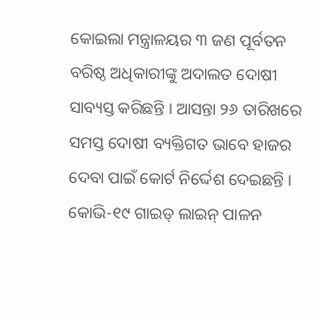କୋଇଲା ମନ୍ତ୍ରାଳୟର ୩ ଜଣ ପୂର୍ବତନ ବରିଷ୍ଠ ଅଧିକାରୀଙ୍କୁ ଅଦାଲତ ଦୋଷୀ ସାବ୍ୟସ୍ତ କରିଛନ୍ତି । ଆସନ୍ତା ୨୬ ତାରିଖରେ ସମସ୍ତ ଦୋଷୀ ବ୍ୟକ୍ତିଗତ ଭାବେ ହାଜର ଦେବା ପାଇଁ କୋର୍ଟ ନିର୍ଦ୍ଦେଶ ଦେଇଛନ୍ତି । କୋଭି-୧୯ ଗାଇଡ୍ ଲାଇନ୍ ପାଳନ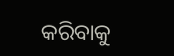କରିବାକୁ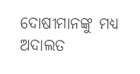ଦୋଷୀମାନଙ୍କୁ ମଧ୍ୟ ଅଦାଲତ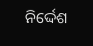ନିର୍ଦ୍ଦେଶ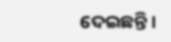ଦେଇଛନ୍ତି ।